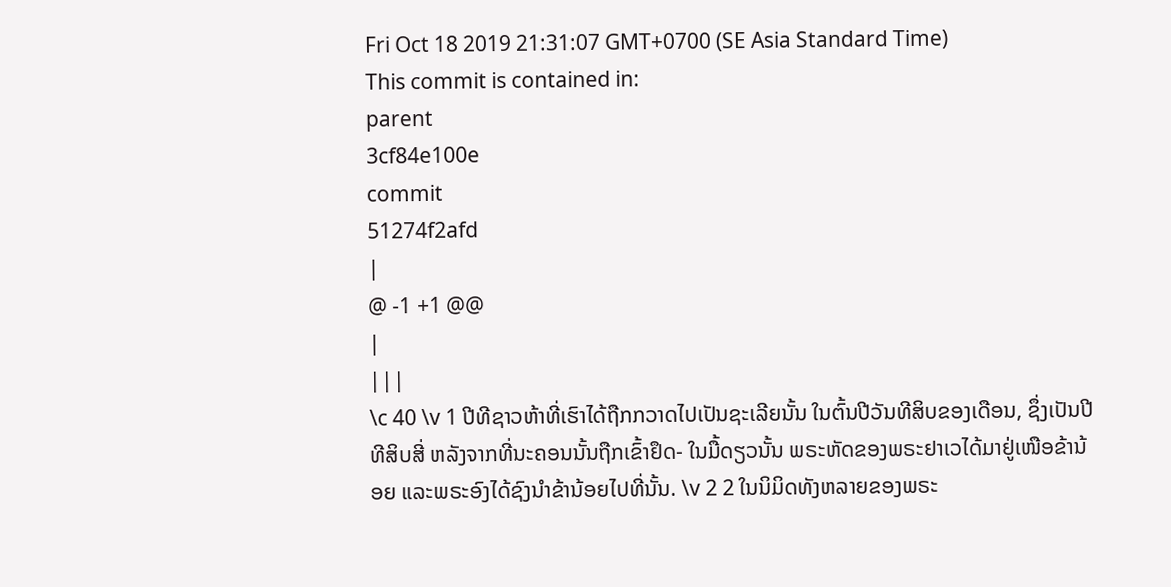Fri Oct 18 2019 21:31:07 GMT+0700 (SE Asia Standard Time)
This commit is contained in:
parent
3cf84e100e
commit
51274f2afd
|
@ -1 +1 @@
|
|||
\c 40 \v 1 ປີທີຊາວຫ້າທີ່ເຮົາໄດ້ຖືກກວາດໄປເປັນຊະເລີຍນັ້ນ ໃນຕົ້ນປີວັນທີສິບຂອງເດືອນ, ຊຶ່ງເປັນປີທີສິບສີ່ ຫລັງຈາກທີ່ນະຄອນນັ້ນຖືກເຂົ້າຢຶດ- ໃນມື້ດຽວນັ້ນ ພຣະຫັດຂອງພຣະຢາເວໄດ້ມາຢູ່ເໜືອຂ້ານ້ອຍ ແລະພຣະອົງໄດ້ຊົງນຳຂ້ານ້ອຍໄປທີ່ນັ້ນ. \v 2 2 ໃນນິມິດທັງຫລາຍຂອງພຣະ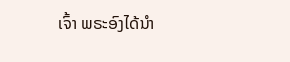ເຈົ້າ ພຣະອົງໄດ້ນຳ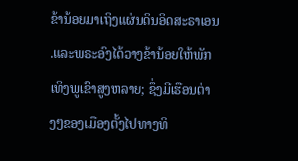ຂ້ານ້ອຍມາເຖິງແຜ່ນດິນອິດສະຣາເອນ .ແລະພຣະອົງໄດ້ວາງຂ້ານ້ອຍໃຫ້ພັກເທິງພູເຂົາສູງຫລາຍ; ຊຶ່ງມີເຮືອນຕ່າງໆຂອງເມືອງຕັ້ງໄປທາງທິ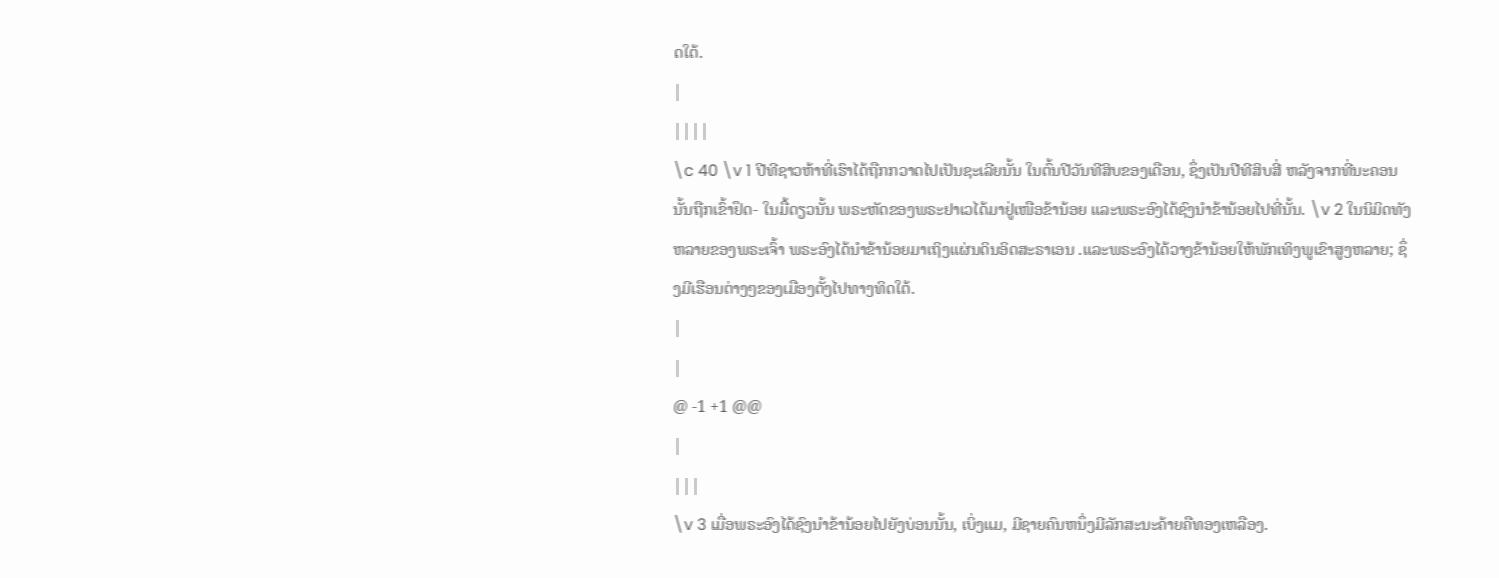ດໃຕ້.
|
||||
\c 40 \v 1 ປີທີຊາວຫ້າທີ່ເຮົາໄດ້ຖືກກວາດໄປເປັນຊະເລີຍນັ້ນ ໃນຕົ້ນປີວັນທີສິບຂອງເດືອນ, ຊຶ່ງເປັນປີທີສິບສີ່ ຫລັງຈາກທີ່ນະຄອນນັ້ນຖືກເຂົ້າຢຶດ- ໃນມື້ດຽວນັ້ນ ພຣະຫັດຂອງພຣະຢາເວໄດ້ມາຢູ່ເໜືອຂ້ານ້ອຍ ແລະພຣະອົງໄດ້ຊົງນຳຂ້ານ້ອຍໄປທີ່ນັ້ນ. \v 2 ໃນນິມິດທັງຫລາຍຂອງພຣະເຈົ້າ ພຣະອົງໄດ້ນຳຂ້ານ້ອຍມາເຖິງແຜ່ນດິນອິດສະຣາເອນ .ແລະພຣະອົງໄດ້ວາງຂ້ານ້ອຍໃຫ້ພັກເທິງພູເຂົາສູງຫລາຍ; ຊຶ່ງມີເຮືອນຕ່າງໆຂອງເມືອງຕັ້ງໄປທາງທິດໃຕ້.
|
|
@ -1 +1 @@
|
|||
\v 3 ເມື່ອພຣະອົງໄດ້ຊົງນຳຂ້ານ້ອຍໄປຍັງບ່ອນນັ້ນ, ເບິ່ງແມ, ມີຊາຍຄົນຫນຶ່ງມີລັກສະນະຄ້າຍຄືທອງເຫລືອງ.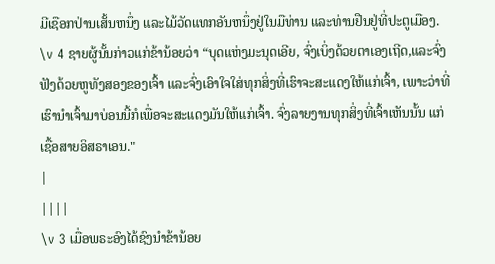ມີເຊືອກປ່ານເສັ້ນຫນຶ່ງ ແລະໄມ້ວັດແທກອັນຫນຶ່ງຢູ່ໃນມືທ່ານ ແລະທ່ານຢືນຢູ່ທີ່ປະຕູເມືອງ. \v 4 ຊາຍຜູ້ນັ້ນກ່າວແກ່ຂ້ານ້ອຍວ່າ “ບຸດແຫ່ງມະນຸດເອີຍ, ຈົ່ງເບິ່ງດ້ວຍຕາເອງເຖີດ,ແລະຈົ່ງຟັງດ້ວຍຫູທັງສອງຂອງເຈົ້າ ແລະຈົ່ງເອົາໃຈໃສ່ທຸກສິ່ງທີ່ເຮົາຈະສະແດງໃຫ້ແກ່ເຈົ້າ, ເພາະວ່າທີ່ເຮົານຳເຈົ້າມາບ່ອນນີ້ກໍເພື່ອຈະສະແດງມັນໃຫ້ແກ່ເຈົ້າ. ຈົ່ງລາຍງານທຸກສິ່ງທີ່ເຈົ້າເຫັນນັ້ນ ແກ່ເຊື້ອສາຍອິສຣາເອນ."
|
||||
\v 3 ເມື່ອພຣະອົງໄດ້ຊົງນຳຂ້ານ້ອຍ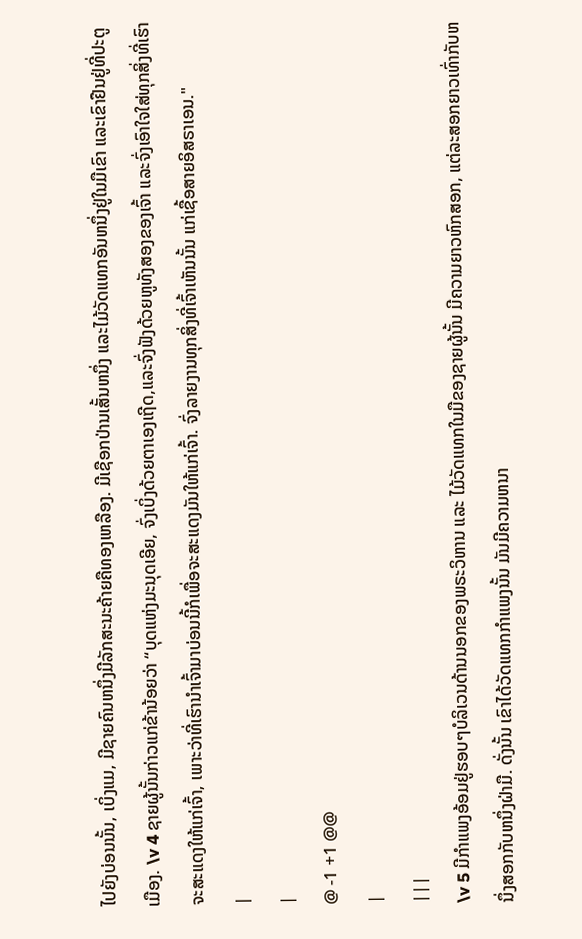ໄປຍັງບ່ອນນັ້ນ, ເບິ່ງແມ, ມີຊາຍຄົນຫນຶ່ງມີລັກສະນະຄ້າຍຄືທອງເຫລືອງ. ມີເຊືອກປ່ານເສັ້ນຫນຶ່ງ ແລະໄມ້ວັດແທກອັນຫນຶ່ງຢູ່ໃນມືເຂົາ ແລະເຂົາຢືນຢູ່ທີ່ປະຕູເມືອງ. \v 4 ຊາຍຜູ້ນັ້ນກ່າວແກ່ຂ້ານ້ອຍວ່າ “ບຸດແຫ່ງມະນຸດເອີຍ, ຈົ່ງເບິ່ງດ້ວຍຕາເອງເຖີດ,ແລະຈົ່ງຟັງດ້ວຍຫູທັງສອງຂອງເຈົ້າ ແລະຈົ່ງເອົາໃຈໃສ່ທຸກສິ່ງທີ່ເຮົາຈະສະແດງໃຫ້ແກ່ເຈົ້າ, ເພາະວ່າທີ່ເຮົານຳເຈົ້າມາບ່ອນນີ້ກໍເພື່ອຈະສະແດງມັນໃຫ້ແກ່ເຈົ້າ. ຈົ່ງລາຍງານທຸກສິ່ງທີ່ເຈົ້າເຫັນນັ້ນ ແກ່ເຊື້ອສາຍອິສຣາເອນ."
|
|
@ -1 +1 @@
|
|||
\v 5 ມີກຳແພງອ້ອມຢູ່ຮອບໆບໍລິເວນດ້ານນອກຂອງພຣະວິຫານ ແລະ ໄມ້ວັດແທກໃນມືຂອງຊາຍຜູ້ນັ້ນ ມີຄວາມຍາວຫົກສອກ, ແຕ່ລະສອກຍາວເທົ່າກັບຫນຶ່ງສອກກັບຫນຶ່ງຝ່າມື. ດັ່ງນັ້ນ ເຂົາໄດ້ວັດແທກກຳແພງນັ້ນ ມັນມີຄວາມຫນາ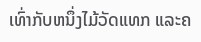ເທົ່າກັບຫນຶ່ງໄມ້ວັດແທກ ແລະຄ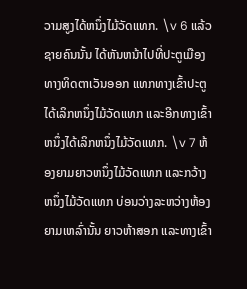ວາມສູງໄດ້ຫນຶ່ງໄມ້ວັດແທກ. \v 6 ແລ້ວຊາຍຄົນນັ້ນ ໄດ້ຫັນຫນ້າໄປທີ່ປະຕູເມືອງທາງທິດຕາເວັນອອກ ແທກທາງເຂົ້າປະຕູໄດ້ເລິກຫນຶ່ງໄມ້ວັດແທກ ແລະອີກທາງເຂົ້າຫນຶ່ງໄດ້ເລິກຫນຶ່ງໄມ້ວັດແທກ. \v 7 ຫ້ອງຍາມຍາວຫນຶ່ງໄມ້ວັດແທກ ແລະກວ້າງຫນຶ່ງໄມ້ວັດແທກ ບ່ອນວ່າງລະຫວ່າງຫ້ອງຍາມເຫລົ່ານັ້ນ ຍາວຫ້າສອກ ແລະທາງເຂົ້າ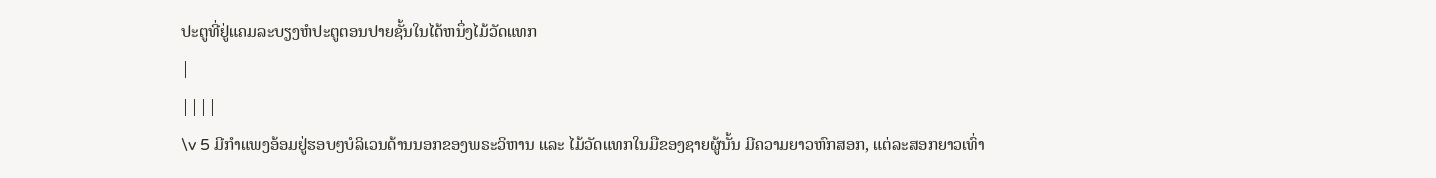ປະຕູທີ່ຢູ່ແຄມລະບຽງຫໍປະຕູຕອນປາຍຊັ້ນໃນໄດ້ຫນຶ່ງໄມ້ວັດແທກ
|
||||
\v 5 ມີກຳແພງອ້ອມຢູ່ຮອບໆບໍລິເວນດ້ານນອກຂອງພຣະວິຫານ ແລະ ໄມ້ວັດແທກໃນມືຂອງຊາຍຜູ້ນັ້ນ ມີຄວາມຍາວຫົກສອກ, ແຕ່ລະສອກຍາວເທົ່າ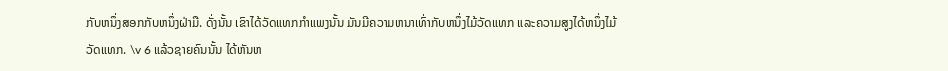ກັບຫນຶ່ງສອກກັບຫນຶ່ງຝ່າມື. ດັ່ງນັ້ນ ເຂົາໄດ້ວັດແທກກຳແພງນັ້ນ ມັນມີຄວາມຫນາເທົ່າກັບຫນຶ່ງໄມ້ວັດແທກ ແລະຄວາມສູງໄດ້ຫນຶ່ງໄມ້ວັດແທກ. \v 6 ແລ້ວຊາຍຄົນນັ້ນ ໄດ້ຫັນຫ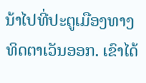ນ້າໄປທີ່ປະຕູເມືອງທາງທິດຕາເວັນອອກ. ເຂົາໄດ້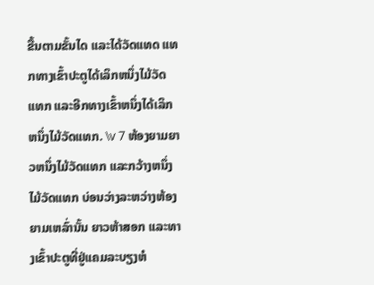ຂື້ນຕາມຂັ້ນໄດ ແລະໄດ້ວັດແທດ ແທກທາງເຂົ້າປະຕູໄດ້ເລິກຫນຶ່ງໄມ້ວັດແທກ ແລະອີກທາງເຂົ້າຫນຶ່ງໄດ້ເລິກຫນຶ່ງໄມ້ວັດແທກ. \v 7 ຫ້ອງຍາມຍາວຫນຶ່ງໄມ້ວັດແທກ ແລະກວ້າງຫນຶ່ງໄມ້ວັດແທກ ບ່ອນວ່າງລະຫວ່າງຫ້ອງຍາມເຫລົ່ານັ້ນ ຍາວຫ້າສອກ ແລະທາງເຂົ້າປະຕູທີ່ຢູ່ແຄມລະບຽງຫໍ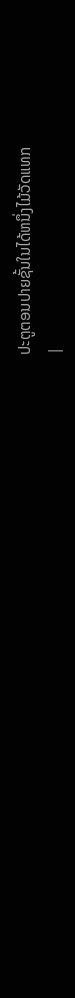ປະຕູຕອນປາຍຊັ້ນໃນໄດ້ຫນຶ່ງໄມ້ວັດແທກ
|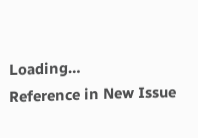Loading…
Reference in New Issue